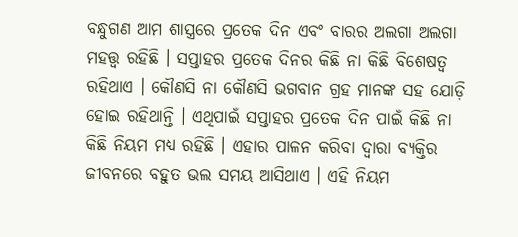ବନ୍ଧୁଗଣ ଆମ ଶାସ୍ତ୍ରରେ ପ୍ରତେକ ଦିନ ଏବଂ ବାରର ଅଲଗା ଅଲଗା ମହତ୍ତ୍ଵ ରହିଛି । ସପ୍ତାହର ପ୍ରତେକ ଦିନର କିଛି ନା କିଛି ବିଶେଷତ୍ଵ ରହିଥାଏ । କୌଣସି ନା କୌଣସି ଭଗବାନ ଗ୍ରହ ମାନଙ୍କ ସହ ଯୋଡ଼ି ହୋଇ ରହିଥାନ୍ତି । ଏଥିପାଇଁ ସପ୍ତାହର ପ୍ରତେକ ଦିନ ପାଇଁ କିଛି ନା କିଛି ନିୟମ ମଧ୍ୟ ରହିଛି । ଏହାର ପାଳନ କରିବା ଦ୍ୱାରା ବ୍ୟକ୍ତିର ଜୀବନରେ ବହୁତ ଭଲ ସମୟ ଆସିଥାଏ । ଏହି ନିୟମ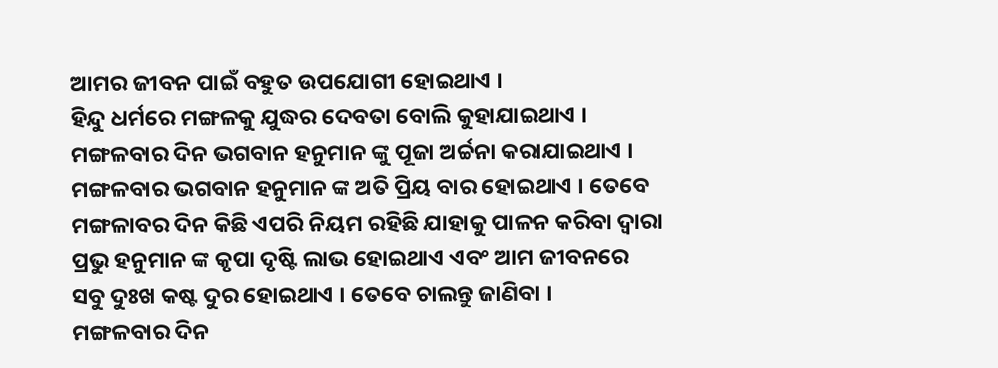ଆମର ଜୀବନ ପାଇଁ ବହୁତ ଉପଯୋଗୀ ହୋଇଥାଏ ।
ହିନ୍ଦୁ ଧର୍ମରେ ମଙ୍ଗଳକୁ ଯୁଦ୍ଧର ଦେବତା ବୋଲି କୁହାଯାଇଥାଏ । ମଙ୍ଗଳବାର ଦିନ ଭଗବାନ ହନୁମାନ ଙ୍କୁ ପୂଜା ଅର୍ଚ୍ଚନା କରାଯାଇଥାଏ । ମଙ୍ଗଳବାର ଭଗବାନ ହନୁମାନ ଙ୍କ ଅତି ପ୍ରିୟ ବାର ହୋଇଥାଏ । ତେବେ ମଙ୍ଗଳାବର ଦିନ କିଛି ଏପରି ନିୟମ ରହିଛି ଯାହାକୁ ପାଳନ କରିବା ଦ୍ୱାରା ପ୍ରଭୁ ହନୁମାନ ଙ୍କ କୃପା ଦୃଷ୍ଟି ଲାଭ ହୋଇଥାଏ ଏବଂ ଆମ ଜୀବନରେ ସବୁ ଦୁଃଖ କଷ୍ଟ ଦୁର ହୋଇଥାଏ । ତେବେ ଚାଲନ୍ତୁ ଜାଣିବା ।
ମଙ୍ଗଳବାର ଦିନ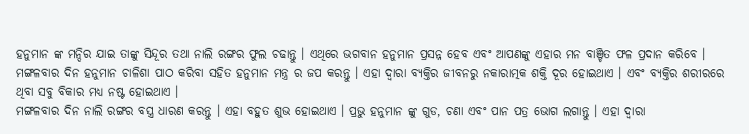ହନୁମାନ ଙ୍କ ମନ୍ଦିର ଯାଇ ତାଙ୍କୁ ସିନ୍ଦୂର ତଥା ନାଲି ରଙ୍ଗର ଫୁଲ ଚଢାନ୍ତୁ । ଏଥିରେ ଭଗବାନ ହନୁମାନ ପ୍ରସନ୍ନ ହେବ ଏବଂ ଆପଣଙ୍କୁ ଏହାର ମନ ବାଞ୍ଚିତ ଫଳ ପ୍ରଦାନ କରିବେ । ମଙ୍ଗଳବାର ଦିନ ହନୁମାନ ଚାଳିଶା ପାଠ କରିବା ସହିତ ହନୁମାନ ମନ୍ତ୍ର ର ଜପ କରନ୍ତୁ । ଏହା ଦ୍ବାରା ବ୍ୟକ୍ତିର ଜୀବନରୁ ନକାରାତ୍ମକ ଶକ୍ତି ଦୂର ହୋଇଥାଏ । ଏବଂ ବ୍ୟକ୍ତିର ଶରୀରରେ ଥିବା ସବୁ ବିକାର ମଧ୍ୟ ନଷ୍ଟ ହୋଇଥାଏ ।
ମଙ୍ଗଳବାର ଦିନ ନାଲି ରଙ୍ଗର ବସ୍ତ୍ର ଧାରଣ କରନ୍ତୁ । ଏହା ବହୁତ ଶୁଭ ହୋଇଥାଏ । ପ୍ରଭୁ ହନୁମାନ ଙ୍କୁ ଗୁଡ, ଚଣା ଏବଂ ପାନ ପତ୍ର ଭୋଗ ଲଗାନ୍ତୁ । ଏହା ଦ୍ବାରା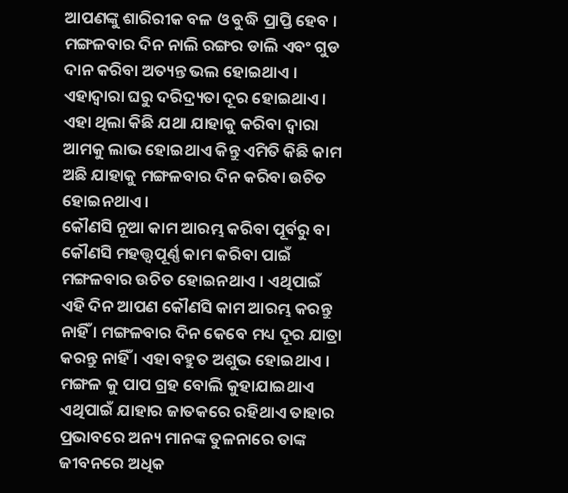ଆପଣଙ୍କୁ ଶାରିରୀକ ବଳ ଓ ବୁଦ୍ଧି ପ୍ରାପ୍ତି ହେବ । ମଙ୍ଗଳବାର ଦିନ ନାଲି ରଙ୍ଗର ଡାଲି ଏବଂ ଗୁଡ ଦାନ କରିବା ଅତ୍ୟନ୍ତ ଭଲ ହୋଇଥାଏ । ଏହାଦ୍ବାରା ଘରୁ ଦରିଦ୍ର୍ୟତା ଦୂର ହୋଇଥାଏ । ଏହା ଥିଲା କିଛି ଯଥା ଯାହାକୁ କରିବା ଦ୍ଵାରା ଆମକୁ ଲାଭ ହୋଇଥାଏ କିନ୍ତୁ ଏମିତି କିଛି କାମ ଅଛି ଯାହାକୁ ମଙ୍ଗଳବାର ଦିନ କରିବା ଉଚିତ ହୋଇନଥାଏ ।
କୌଣସି ନୂଆ କାମ ଆରମ୍ଭ କରିବା ପୂର୍ବରୁ ବା କୌଣସି ମହତ୍ତ୍ୱପୂର୍ଣ୍ଣ କାମ କରିବା ପାଇଁ ମଙ୍ଗଳବାର ଉଚିତ ହୋଇନଥାଏ । ଏଥିପାଇଁ ଏହି ଦିନ ଆପଣ କୌଣସି କାମ ଆରମ୍ଭ କରନ୍ତୁ ନାହିଁ । ମଙ୍ଗଳବାର ଦିନ କେବେ ମଧ୍ୟ ଦୂର ଯାତ୍ରା କରନ୍ତୁ ନାହିଁ । ଏହା ବହୁତ ଅଶୁଭ ହୋଇଥାଏ । ମଙ୍ଗଳ କୁ ପାପ ଗ୍ରହ ବୋଲି କୁହାଯାଇଥାଏ ଏଥିପାଇଁ ଯାହାର ଜାତକରେ ରହିଥାଏ ତାହାର ପ୍ରଭାବରେ ଅନ୍ୟ ମାନଙ୍କ ତୁଳନାରେ ତାଙ୍କ ଜୀବନରେ ଅଧିକ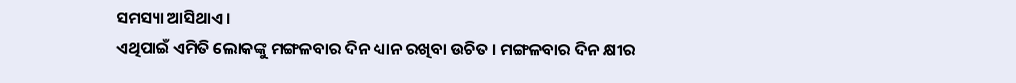ସମସ୍ୟା ଆସିଥାଏ ।
ଏଥିପାଇଁ ଏମିତି ଲୋକଙ୍କୁ ମଙ୍ଗଳବାର ଦିନ ଧ୍ୟାନ ରଖିବା ଉଚିତ । ମଙ୍ଗଳବାର ଦିନ କ୍ଷୀର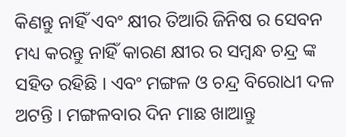କିଣନ୍ତୁ ନାହିଁ ଏବଂ କ୍ଷୀର ତିଆରି ଜିନିଷ ର ସେବନ ମଧ୍ୟ କରନ୍ତୁ ନାହିଁ କାରଣ କ୍ଷୀର ର ସମ୍ବନ୍ଧ ଚନ୍ଦ୍ର ଙ୍କ ସହିତ ରହିଛି । ଏବଂ ମଙ୍ଗଳ ଓ ଚନ୍ଦ୍ର ବିରୋଧୀ ଦଳ ଅଟନ୍ତି । ମଙ୍ଗଳବାର ଦିନ ମାଛ ଖାଆନ୍ତୁ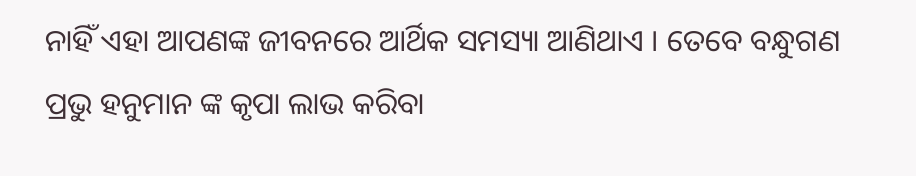ନାହିଁ ଏହା ଆପଣଙ୍କ ଜୀବନରେ ଆର୍ଥିକ ସମସ୍ୟା ଆଣିଥାଏ । ତେବେ ବନ୍ଧୁଗଣ ପ୍ରଭୁ ହନୁମାନ ଙ୍କ କୃପା ଲାଭ କରିବା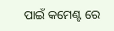ପାଇଁ କମେଣ୍ଟ ରେ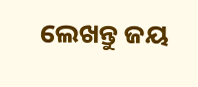ଲେଖନ୍ତୁ ଜୟ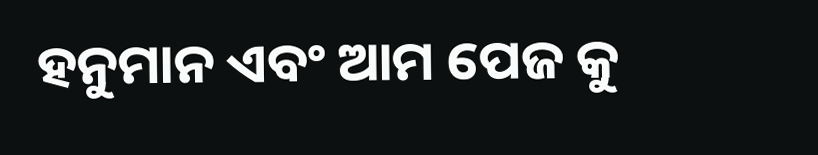ହନୁମାନ ଏବଂ ଆମ ପେଜ କୁ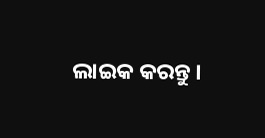ଲାଇକ କରନ୍ତୁ ।